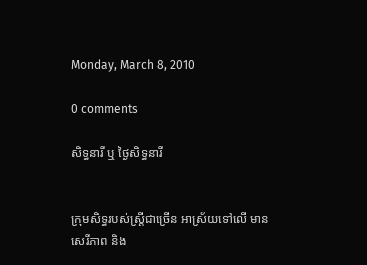Monday, March 8, 2010

0 comments

សិទ្ធនារី ឬ ថ្ងៃសិទ្ធនារី


ក្រុមសិទ្ធរបស់ស្រ្តីជាច្រើន អាស្រ័យទៅលើ មានសេរីភាព និង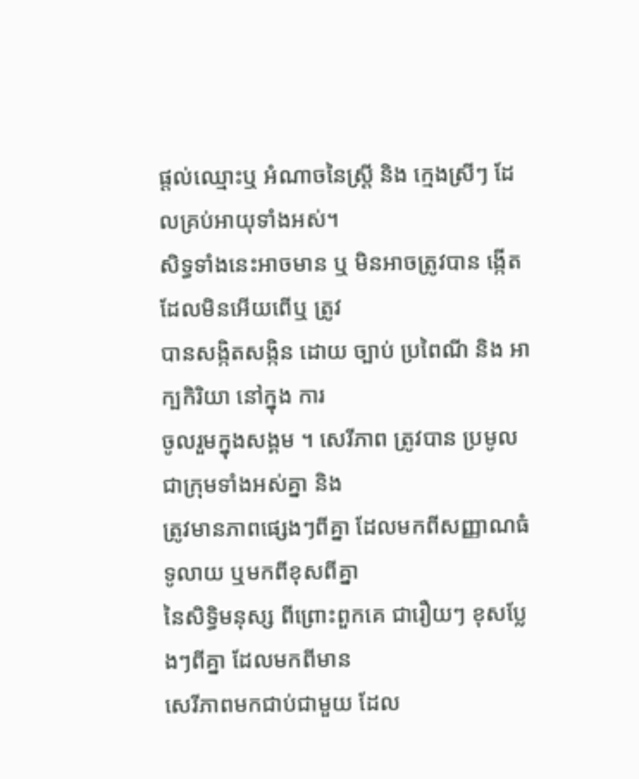ផ្តល់ឈ្មោះឬ អំណាចនៃស្រ្តី និង ក្មេងស្រីៗ ដែលគ្រប់អាយុទាំងអស់។
សិទ្ធទាំងនេះអាចមាន ឬ មិនអាចត្រូវបាន ង្កើត ដែលមិនអើយពើឬ ត្រូវ
បានសង្កិតសង្កិន ដោយ ច្បាប់ ប្រពៃណី និង អាក្បកិរិយា នៅក្នុង ការ
ចូលរួមក្នុងសង្គម ។ សេរីភាព ត្រូវបាន ប្រមូលជាក្រុមទាំងអស់គ្នា និង
ត្រូវមានភាពផ្សេងៗពីគ្នា ដែលមកពីសញ្ញាណធំទូលាយ ឬមកពីខុសពីគ្នា
នៃសិទិ្ធមនុស្ស ពីព្រោះពួកគេ ជារឿយៗ ខុសប្លែងៗពីគ្នា ដែលមកពីមាន
សេរីភាពមកជាប់ជាមួយ ដែល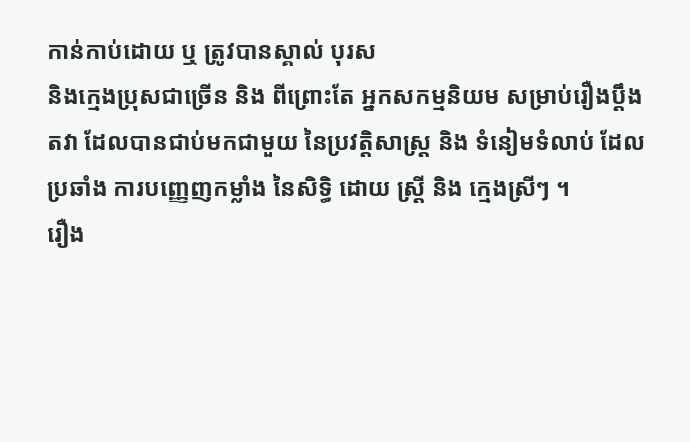កាន់កាប់ដោយ ឬ ត្រូវបានស្គាល់ បុរស
និងក្មេងប្រុសជាច្រើន និង ពីព្រោះតែ អ្នកសកម្មនិយម សម្រាប់រឿងប្តឹង
តវា ដែលបានជាប់មកជាមួយ នៃប្រវត្តិសាស្រ្ត និង ទំនៀមទំលាប់ ដែល
ប្រឆាំង ការបញ្ញេញកម្លាំង នៃសិទិ្ធ ដោយ ស្រ្តី និង ក្មេងស្រីៗ ។
រឿង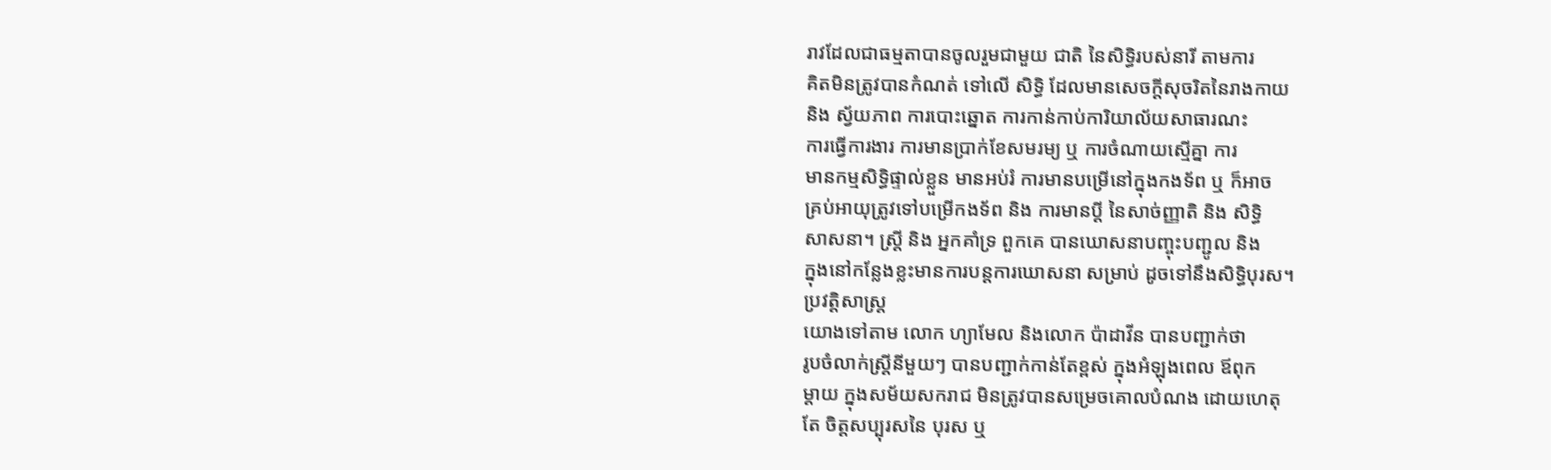រាវដែលជាធម្មតាបានចូលរួមជាមួយ ជាតិ នៃសិទ្ធិរបស់នារី តាមការ
គិតមិនត្រូវបានកំណត់ ទៅលើ សិទិ្ធ ដែលមានសេចក្តីសុចរិតនៃរាងកាយ
និង ស្វ័យភាព ការបោះឆ្នោត ការកាន់កាប់ការិយាល័យសាធារណះ
ការធ្វើការងារ ការមានប្រាក់ខែសមរម្យ ឬ ការចំណាយស្មើគ្នា ការ
មានកម្មសិទិ្ធផ្ទាល់ខ្លួន មានអប់រំ ការមានបម្រើនៅក្នុងកងទ័ព ឬ ក៏អាច
គ្រប់អាយុត្រូវទៅបម្រើកងទ័ព និង ការមានប្តី នៃសាច់ញ្ញាតិ និង សិទិ្ធ
សាសនា។ ស្រ្តី និង អ្នកគាំទ្រ ពួកគេ បានឃោសនាបញ្ចុះបញ្ជូល និង
ក្នុងនៅកន្លែងខ្លះមានការបន្តការឃោសនា សម្រាប់ ដូចទៅនឹងសិទិ្ធបុរស។
ប្រវតិ្តសាស្រ្ត
យោងទៅតាម លោក ហ្យាមែល និងលោក ប៉ាដាវីន បានបញ្ជាក់ថា
រូបចំលាក់ស្រី្តនីមួយៗ បានបញ្ជាក់កាន់តែខ្ពស់ ក្នុងអំឡុងពេល ឪពុក
ម្តាយ ក្នុងសម័យសករាជ មិនត្រូវបានសម្រេចគោលបំណង ដោយហេតុ
តែ ចិត្តសប្បុរសនៃ បុរស ឬ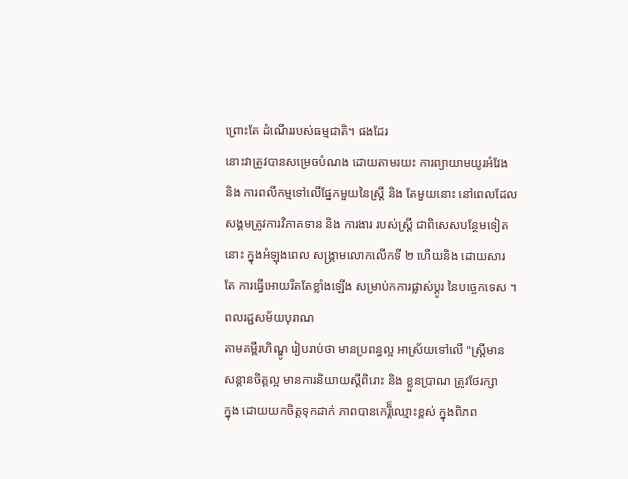ព្រោះតែ ដំណើររបស់ធម្មជាតិ។ ផងដែរ
នោះវាត្រូវបានសម្រេចបំណង ដោយតាមរយះ ការព្យាយាមយូរអំវែង
និង ការពលីកម្មទៅលើផ្នែកមួយនៃស្រ្តី និង តែមួយនោះ នៅពេលដែល
សង្គមត្រូវការវិភាគទាន និង ការងារ របស់ស្រី្ត ជាពិសេសបន្ថែមទៀត
នោះ ក្នុងអំឡុងពេល សង្គ្រាមលោកលើកទី ២ ហើយនិង ដោយសារ
តែ ការធ្វើអោយរឹតតែខ្លាំងឡើង សម្រាប់កការផ្លាស់ប្តូរ នៃបច្ចេកទេស ។
ពលរដ្ជសម័យបុរាណ
តាមគម្ពីរហិណ្ឌូ រៀបរាប់ថា មានប្រពន្ធល្អ អាស្រ័យទៅលើ "ស្រ្តីមាន
សន្តានចិត្តល្អ មានការនិយាយស្តីពិរោះ និង ខ្លួនប្រាណ ត្រូវថែរក្សា
ក្នុង ដោយយកចិត្តទុកដាក់ ភាពបានកេរ្តិ៏ឈ្មោះខ្ពស់ ក្នុងពិភព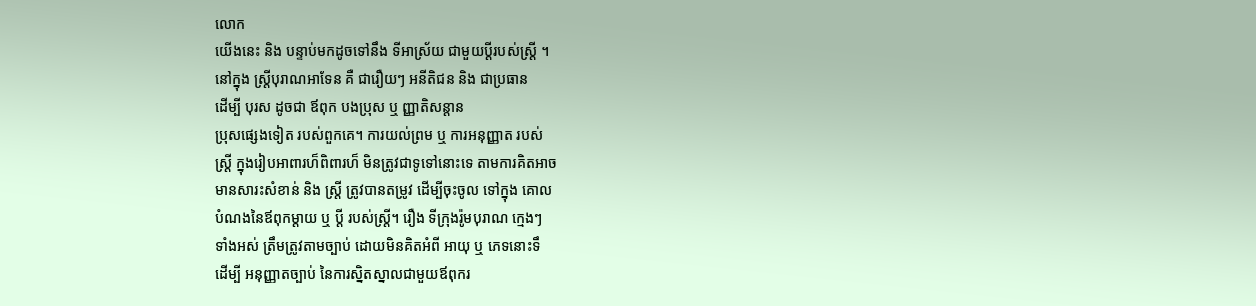លោក
យើងនេះ និង បន្ទាប់មកដូចទៅនឹង ទីអាស្រ័យ ជាមួយប្តីរបស់ស្រ្តី ។
នៅក្នុង ស្រ្តីបុរាណអាទែន គឺ ជារឿយៗ អនីតិជន និង ជាប្រធាន
ដើម្បី បុរស ដូចជា ឪពុក បងប្រុស ឬ ញ្ញាតិសន្តាន
ប្រុសផ្សេងទៀត របស់ពួកគេ។ ការយល់ព្រម ឬ ការអនុញ្ញាត របស់
ស្រ្តី ក្នុងរៀបអាពារហ៏ពិពារហ៏ មិនត្រូវជាទូទៅនោះទេ តាមការគិតអាច
មានសារះសំខាន់ និង ស្រ្តី ត្រូវបានតម្រូវ ដើម្បីចុះចូល ទៅក្នុង គោល
បំណងនៃឪពុកម្តាយ ឬ ប្តី របស់ស្ត្រី។ រឿង ទីក្រុងរ៉ូមបុរាណ ក្មេងៗ
ទាំងអស់ ត្រឹមត្រូវតាមច្បាប់ ដោយមិនគិតអំពី អាយុ ឬ ភេទនោះទឹ
ដើម្បី អនុញ្ញាតច្បាប់ នៃការស្និតស្នាលជាមួយឪពុករ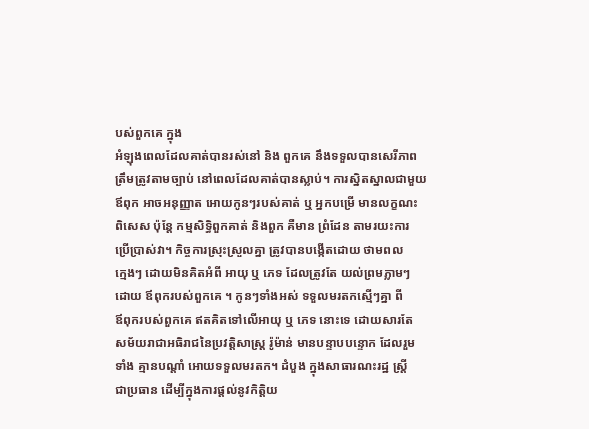បស់ពួកគេ ក្នុង
អំឡុងពេលដែលគាត់បានរស់នៅ និង ពួកគេ នឹងទទួលបានសេរីភាព
ត្រឹមត្រូវតាមច្បាប់ នៅពេលដែលគាត់បានស្លាប់។ ការស្និតស្នាលជាមួយ
ឪពុក អាចអនុញ្ញាត អោយកូនៗរបស់គាត់ ឬ អ្នកបម្រើ មានលក្ខណះ
ពិសេស ប៉ុន្តែ កម្មសិទិ្ធពួកគាត់ និងពួក គឺមាន ព្រំដែន តាមរយះការ
ប្រើប្រាស់វា។ កិច្ចការស្រុះស្រួលគ្នា ត្រូវបានបង្កើតដោយ ថាមពល
ក្មេងៗ ដោយមិនគិតអំពី អាយុ ឬ ភេទ ដែលត្រូវតែ យល់ព្រមភ្លាមៗ
ដោយ ឪពុករបស់ពួកគេ ។ កូនៗទាំងអស់ ទទួលមរតកស្មើៗគ្នា ពី
ឪពុករបស់ពួកគេ ឥតគិតទៅលើអាយុ ឬ ភេទ នោះទេ ដោយសារតែ
សម័យរាជាអធិរាជនៃប្រវត្តិសាស្ត្រ រ៉ូម៉ាន់ មានបន្ទាបបន្ទោក ដែលរួម
ទាំង គ្មានបណ្តាំ អោយទទួលមរតក។ ដំបួង ក្នុងសាធារណះរដ្ឋ ស្រ្តី
ជាប្រធាន ដើម្បីក្នុងការផ្តល់នូវកិតិ្តយ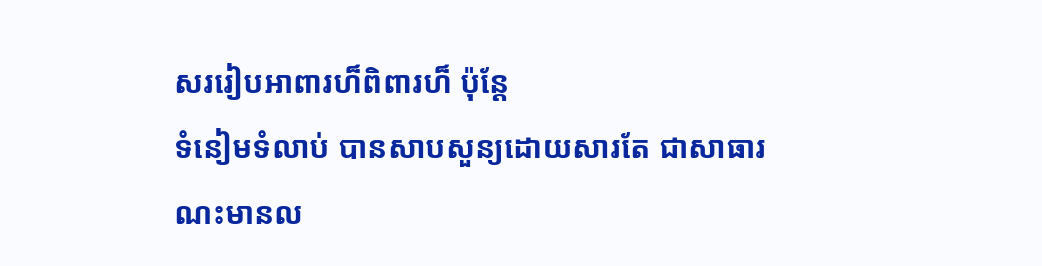សររៀបអាពារហ៏ពិពារហ៏ ប៉ុន្តែ
ទំនៀមទំលាប់ បានសាបសួន្យដោយសារតែ ជាសាធារណះមានល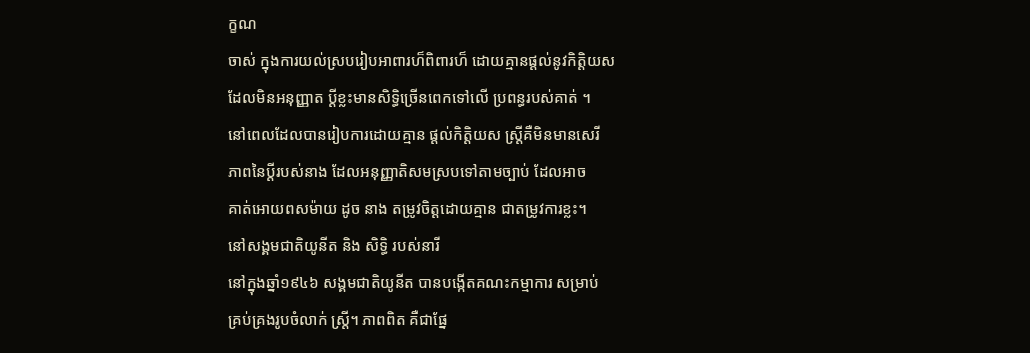ក្ខណ
ចាស់ ក្នុងការយល់ស្របរៀបអាពារហ៏ពិពារហ៏ ដោយគ្មានផ្តល់នូវកិតិ្តយស
ដែលមិនអនុញ្ញាត ប្តីខ្លះមានសិទ្ធិច្រើនពេកទៅលើ ប្រពន្ធរបស់គាត់ ។
នៅពេលដែលបានរៀបការដោយគ្មាន ផ្តល់កិតិ្តយស ស្រ្តីគឺមិនមានសេរី
ភាពនៃប្តីរបស់នាង ដែលអនុញ្ញាតិសមស្របទៅតាមច្បាប់ ដែលអាច
គាត់អោយពសម៉ាយ ដូច នាង តម្រូវចិត្តដោយគ្មាន ជាតម្រូវការខ្លះ។
នៅសង្គមជាតិយូនីត និង សិទិ្ធ របស់នារី
នៅក្នុងឆ្នាំ១៩៤៦ សង្គមជាតិយូនីត បានបង្កើតគណះកម្មាការ សម្រាប់
គ្រប់គ្រងរូបចំលាក់ ស្រ្តី។ ភាពពិត គឺជាផ្នែ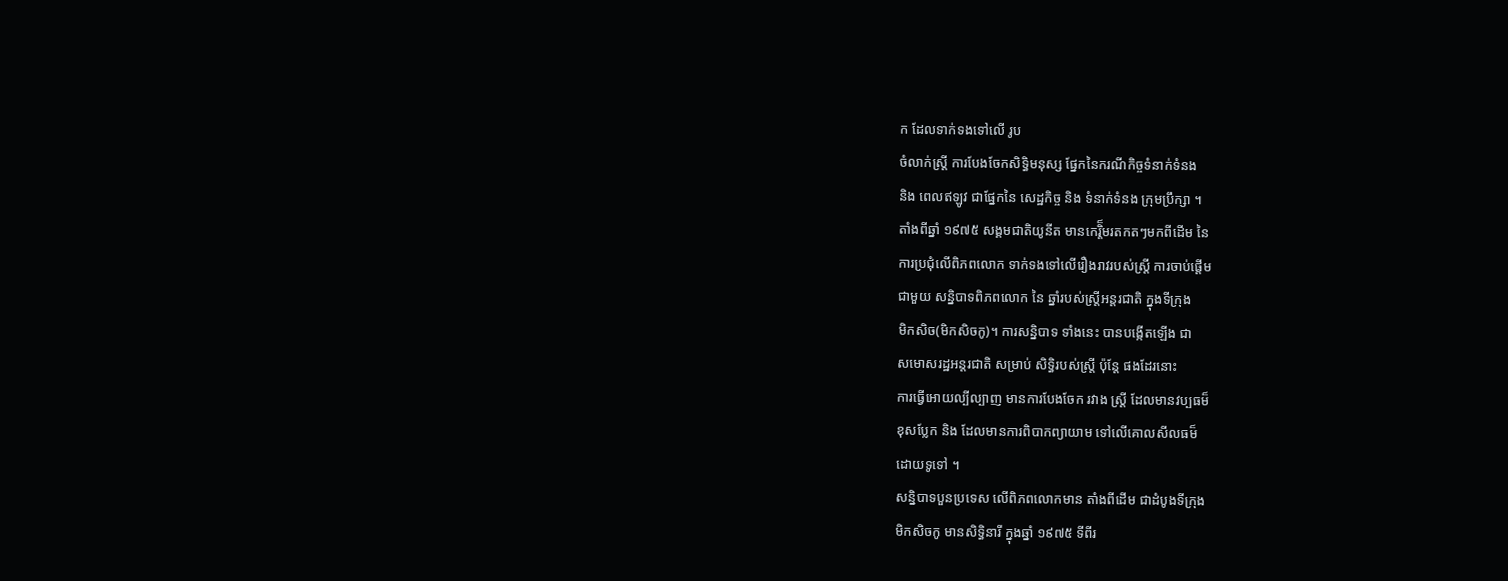ក ដែលទាក់ទងទៅលើ រូប
ចំលាក់ស្រ្តី ការបែងចែកសិទ្ធិមនុស្ស ផ្នែកនៃករណីកិច្ចទំនាក់ទំនង
និង ពេលឥឡូវ ជាផ្នែកនៃ សេដ្ឋកិច្ច និង ទំនាក់ទំនង ក្រុមប្រឹក្សា ។
តាំងពីឆ្នាំ ១៩៧៥ សង្គមជាតិយូនីត មានកេរ្តិ៏មរតកតៗមកពីដើម នៃ
ការប្រជុំលើពិភពលោក ទាក់ទងទៅលើរឿងរាវរបស់ស្រ្តី ការចាប់ផ្តើម
ជាមួយ សនិ្នបាទពិភពលោក នៃ ឆ្នាំរបស់ស្រ្តីអន្តរជាតិ ក្នុងទីក្រុង
មិកសិច(មិកសិចកូ)។ ការសន្និបាទ ទាំងនេះ បានបង្កើតឡើង ជា
សមោសរដ្ឋអន្តរជាតិ សម្រាប់ សិទិ្ធរបស់ស្រ្តី ប៉ុន្តែ ផងដែរនោះ
ការធ្វើអោយល្បីល្បាញ មានការបែងចែក រវាង ស្រ្តី ដែលមានវប្បធម៏
ខុសប្លែក និង ដែលមានការពិបាកព្យាយាម ទៅលើគោលសីលធម៏
ដោយទូទៅ ។
សនិ្នបាទបួនប្រទេស លើពិភពលោកមាន តាំងពីដើម ជាដំបូងទីក្រុង
មិកសិចកូ មានសិទ្ធិនារី ក្នុងឆ្នាំ ១៩៧៥ ទីពីរ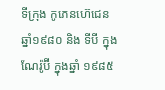ទីក្រុង កូភេនហ៊េជេន
ឆ្នាំ១៩៨០ និង ទីបី ក្នុងណែរ៉ូប៊ី ក្នុងឆ្នាំ ១៩៨៥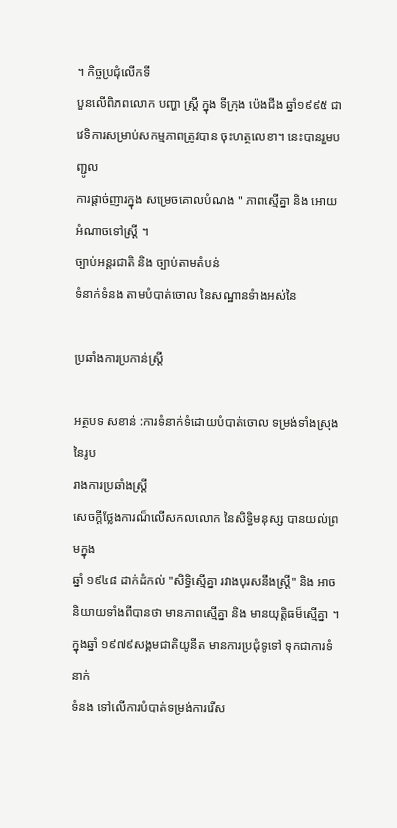។ កិច្ចប្រជុំលើកទី
បួនលើពិភពលោក បញ្ហា ស្រ្តី ក្នុង ទីក្រុង ប៉េងជីង ឆ្នាំ១៩៩៥ ជា
វេទិការសម្រាប់សកម្មភាពត្រូវបាន ចុះហត្ថលេខា។ នេះបានរួមបញ្ជូល
ការផ្តាច់ញារក្នុង សម្រេចគោលបំណង " ភាពស្មើគ្នា និង អោយ
អំណាចទៅស្រ្តី ។
ច្បាប់អន្តរជាតិ និង ច្បាប់តាមតំបន់
ទំនាក់ទំនង តាមបំបាត់ចោល នៃសណ្ឋានទំាងអស់នៃ

ប្រឆាំងការប្រកាន់ស្រី្ត

អត្ថបទ សខាន់ :ការទំនាក់ទំដោយបំបាត់ចោល ទម្រង់ទាំងស្រុងនៃរូប
រាងការប្រឆាំងស្រ្តី
សេចក្តីថ្លែងការណ៏លើសកលលោក នៃសិទិ្ធមនុស្ស បានយល់ព្រមក្នុង
ឆ្នាំ ១៩៤៨ ដាក់ដំកល់ "សិទ្ធិស្មើគ្នា រវាងបុរសនឹងស្រ្តី" និង អាច
និយាយទាំងពីបានថា មានភាពស្មើគ្នា និង មានយុត្តិធម៏ស្មើគ្នា ។
ក្នុងឆ្នាំ ១៩៧៩សង្គមជាតិយូនីត មានការប្រជុំទូទៅ ទុកជាការទំនាក់
ទំនង ទៅលើការបំបាត់ទម្រង់ការរើស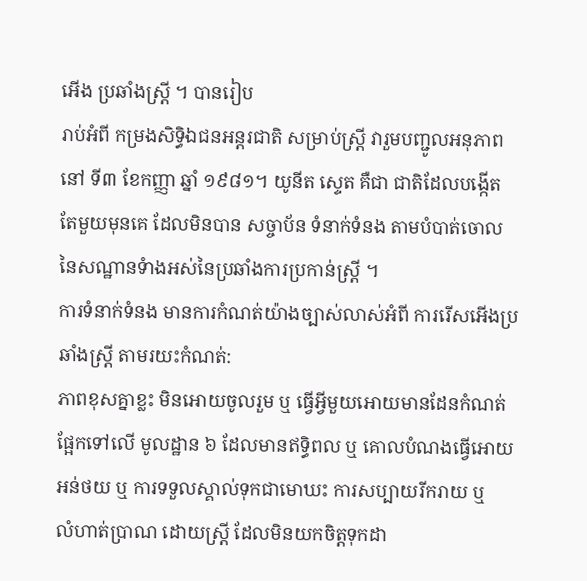អើង ប្រឆាំងស្រ្តី ។ បានរៀប
រាប់អំពី កម្រងសិទ្ធិឯជនអន្តរជាតិ សម្រាប់ស្រ្តី វារួមបញ្ជូលអនុភាព
នៅ ទី៣ ខែកញ្ញា ឆ្នាំ ១៩៨១។ យូនីត សេ្ទត គឺជា ជាតិដែលបង្កើត
តែមួយមុនគេ ដែលមិនបាន សច្ចាប័ន ទំនាក់ទំនង តាមបំបាត់ចោល
នៃសណ្ឋានទំាងអស់នៃប្រឆាំងការប្រកាន់ស្រី្ត ។
ការទំនាក់ទំនង មានការកំណត់យ៉ាងច្បាស់លាស់អំពី ការរើសអើងប្រ
ឆាំងស្រ្តី តាមរយះកំណត់:
ភាពខុសគ្នាខ្លះ មិនអោយចូលរួម ឬ ធើ្វអ្វីមួយអោយមានដែនកំណត់
ផ្អែកទៅលើ មូលដ្ឋាន ៦ ដែលមានឥទិ្ធពល ឬ គោលបំណងធ្វើអោយ
អន់ថយ ឬ ការទទួលស្គាល់ទុកជាមោឃះ ការសប្បាយរីករាយ ឬ
លំហាត់ប្រាណ ដោយស្រ្តី ដែលមិនយកចិត្តទុកដា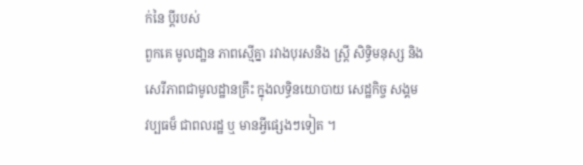ក់នៃ ប្តីរបស់
ពួកគេ មូលដា្ឋន ភាពស្មើគ្នា រវាងបុរសនិង ស្រី្ត សិទិ្ធមនុស្ស និង
សេរីភាពជាមូលដ្ឋានគ្រឹះ ក្នុងលទិ្ធនយោបាយ សេដ្ឋកិច្ច សង្គម
វប្បធម៏ ជាពលរដ្ឋ ឬ មានអ្វីផ្សេងៗទៀត ។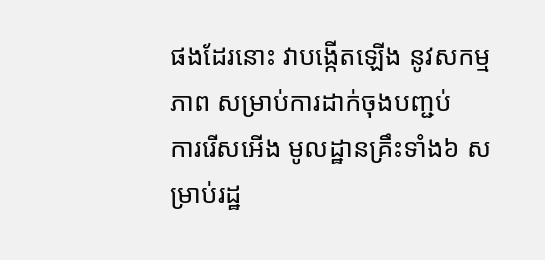ផងដែរនោះ វាបង្កើតឡើង នូវសកម្មភាព សម្រាប់ការដាក់ចុងបញ្ជប់
ការរើសអើង មូលដ្ឋានគ្រឹះទាំង៦ សម្រាប់រដ្ឋ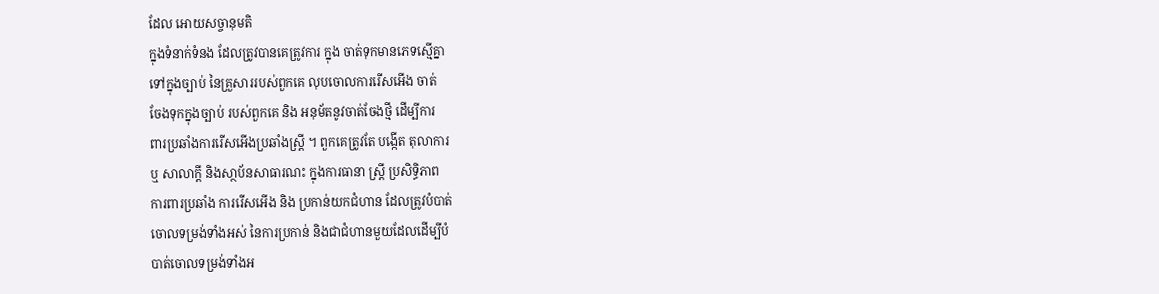ដែល អោយសច្ចានុមតិ
ក្នុងទំនាក់ទំនង ដែលត្រូវបានគេត្រូវការ ក្នុង ចាត់ទុកមានភេទស្មើគ្នា
ទៅក្នុងច្បាប់ នៃគ្រួសាររបស់ពួកគេ លុបចោលការរើសអើង ចាត់
ចែងទុកក្នុងច្បាប់ របស់ពួកគេ និង អនុម័តនូវចាត់ចែងថ្មី ដើម្បីការ
ពារប្រឆាំងការរើសអើងប្រឆាំងស្រ្តី ។ ពួកគេត្រូវតែ បង្កើត តុលាការ
ឬ សាលាក្តី និងសា្ថប័នសាធារណះ ក្នុងការធានា ស្រ្តី ប្រសិទ្ធិភាព
ការពារប្រឆាំង ការរើសអើង និង ប្រកាន់យកជំហាន ដែលត្រូវបំបាត់
ចោលទម្រង់ទាំងអស់ នៃការប្រកាន់ និងជាជំហានមួយដែលដើម្បីបំ
បាត់ចោលទម្រង់ទាំងអ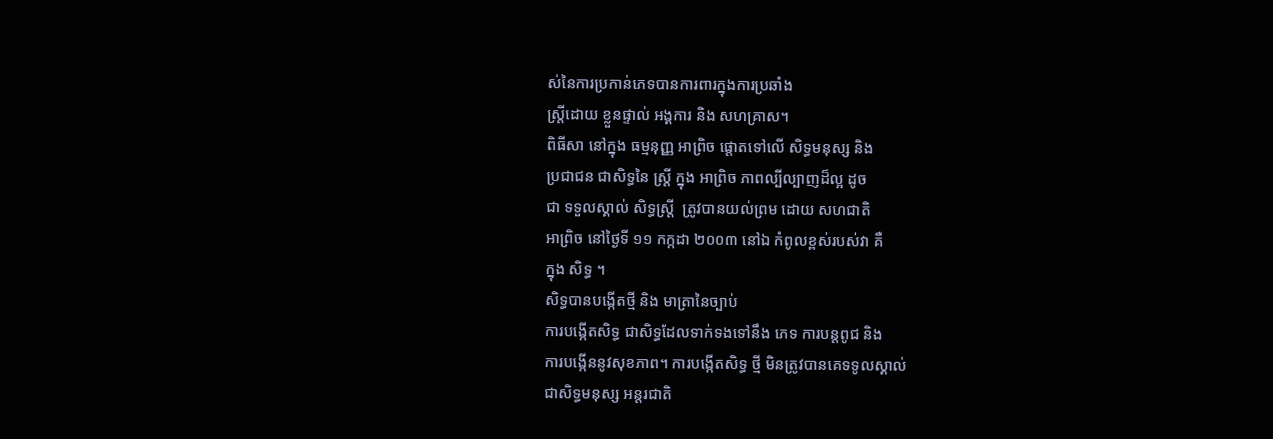ស់នៃការប្រកាន់ភេទបានការពារក្នុងការប្រឆាំង
ស្រ្តីដោយ ខ្លួនផ្ទាល់ អង្គការ និង សហគ្រាស។
ពិធីសា នៅក្នុង ធម្មនុញ្ញ អាព្រិច ផ្តោតទៅលើ សិទ្ធមនុស្ស និង
ប្រជាជន ជាសិទ្ធនៃ ស្រ្តី ក្នុង អាព្រិច ភាពល្បីល្បាញដ៏ល្អ ដូច
ជា ទទួលស្គាល់ សិទ្ធស្រ្តី  ត្រូវបានយល់ព្រម ដោយ សហជាតិ
អាព្រិច នៅថ្ងៃទី ១១ កក្កដា ២០០៣ នៅឯ កំពូលខ្ពស់របស់វា គឺ
ក្នុង សិទ្ធ ។
សិទ្ធបានបង្កើតថ្មី និង មាត្រានៃច្បាប់
ការបង្កើតសិទ្ធ ជាសិទ្ធដែលទាក់ទងទៅនឹង ភេទ ការបន្តពូជ និង
ការបង្កើននូវសុខភាព។ ការបង្កើតសិទ្ធ ថី្ម មិនត្រូវបានគេទទូលស្គាល់
ជាសិទ្ធមនុស្ស អន្តរជាតិ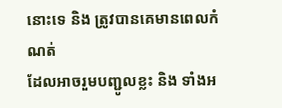នោះទេ និង ត្រូវបានគេមានពេលកំណត់
ដែលអាចរួមបញ្ជូលខ្លះ និង ទាំងអ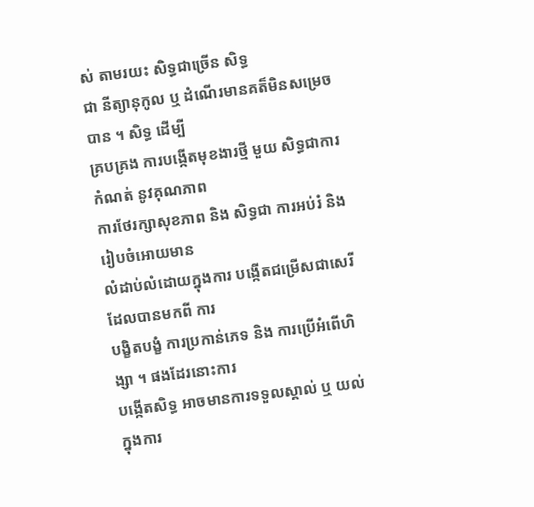ស់ តាមរយះ សិទ្ធជាច្រើន សិទ្ធ
ជា នីត្យានុកូល ឬ ដំណើរមានគត៏មិនសម្រេចបាន ។ សិទ្ធ ដើម្បី
គ្របគ្រង ការបង្កើតមុខងារថ្មី មួយ សិទ្ធជាការកំណត់ នូវគុណភាព
ការថែរក្សាសុខភាព និង សិទ្ធជា ការអប់រំ និង រៀបចំអោយមាន
លំដាប់លំដោយក្នុងការ បង្កើតជម្រើសជាសេរី ដែលបានមកពី ការ
បង្ខិតបង្ខំ ការប្រកាន់ភេទ និង ការប្រើអំពើហិង្សា ។ ផងដែរនោះការ
បង្កើតសិទ្ធ អាចមានការទទួលស្គាល់ ឬ យល់ ក្នុងការ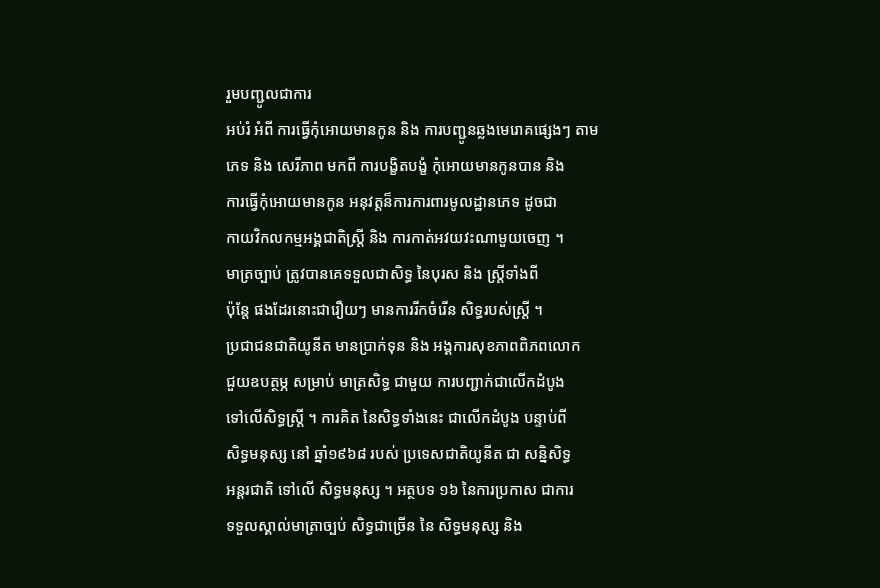រួមបញ្ជូលជាការ
អប់រំ អំពី ការធើ្វកុំអោយមានកូន និង ការបញ្ជូនឆ្លងមេរោគផ្សេងៗ តាម
ភេទ និង សេរីភាព មកពី ការបង្ខិតបង្ខំ កុំអោយមានកូនបាន និង
ការធើ្វកុំអោយមានកូន អនុវត្តន៏ការការពារមូលដ្ឋានភេទ ដូចជា
កាយវិកលកម្មអង្គជាតិស្រ្តី និង ការកាត់អវយវះណាមួយចេញ ។
មាត្រច្បាប់ ត្រូវបានគេទទួលជាសិទ្ធ នៃបុរស និង ស្រ្តីទាំងពី
ប៉ុន្តែ ផងដែរនោះជារឿយៗ មានការរីកចំរើន សិទ្ធរបស់ស្រ្តី ។
ប្រជាជនជាតិយូនីត មានប្រាក់ទុន និង អង្គការសុខភាពពិភពលោក
ជួយឧបត្ថម្ភ សម្រាប់ មាត្រសិទ្ធ ជាមួយ ការបញ្ជាក់ជាលើកដំបូង
ទៅលើសិទ្ធស្រ្តី ។ ការគិត នៃសិទ្ធទាំងនេះ ជាលើកដំបូង បន្ទាប់ពី
សិទ្ធមនុស្ស នៅ ឆ្នាំ១៩៦៨ របស់ ប្រទេសជាតិយូនីត ជា សនិ្នសិទ្ធ
អន្តរជាតិ ទៅលើ សិទ្ធមនុស្ស ។ អត្ថបទ ១៦ នៃការប្រកាស ជាការ
ទទួលស្គាល់មាត្រាច្បប់ សិទ្ធជាច្រើន នៃ សិទ្ធមនុស្ស និង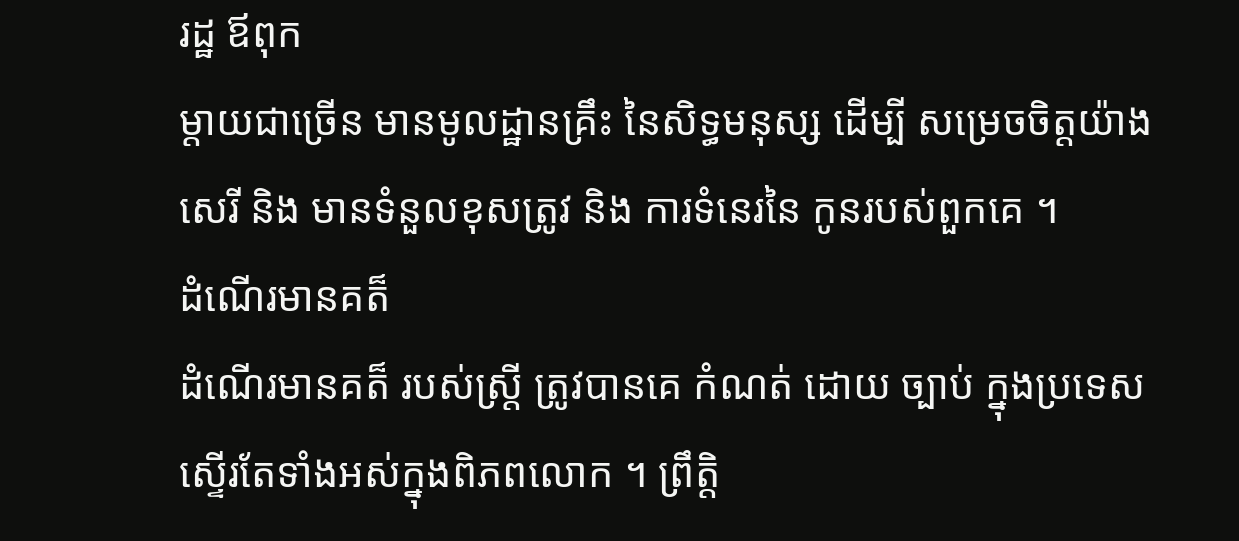រដ្ឋ ឪពុក
ម្តាយជាច្រើន មានមូលដ្ឋានគ្រឹះ នៃសិទ្ធមនុស្ស ដើម្បី សម្រេចចិត្តយ៉ាង
សេរី និង មានទំនួលខុសត្រូវ និង ការទំនេរនៃ កូនរបស់ពួកគេ ។
ដំណើរមានគត៏
ដំណើរមានគត៏ របស់ស្រ្តី ត្រូវបានគេ កំណត់ ដោយ ច្បាប់ ក្នុងប្រទេស
ស្ទើរតែទាំងអស់ក្នុងពិភពលោក ។ ព្រឹត្តិ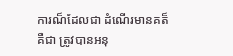ការណ៏ដែលជា ដំណើរមានគត៏
គឺជា ត្រូវបានអនុ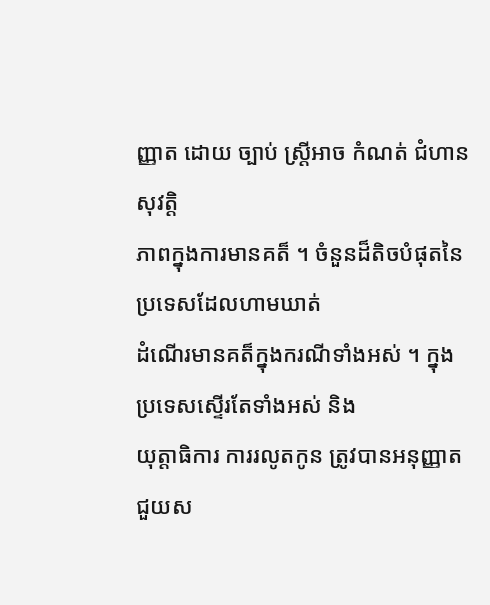ញ្ញាត ដោយ ច្បាប់ ស្រ្តីអាច កំណត់ ជំហានសុវត្តិ
ភាពក្នុងការមានគត៏ ។ ចំនួនដ៏តិចបំផុតនៃ ប្រទេសដែលហាមឃាត់
ដំណើរមានគត៏ក្នុងករណីទាំងអស់ ។ ក្នុងប្រទេសស្ទើរតែទាំងអស់ និង
យុត្តាធិការ ការរលូតកូន ត្រូវបានអនុញ្ញាត ជួយស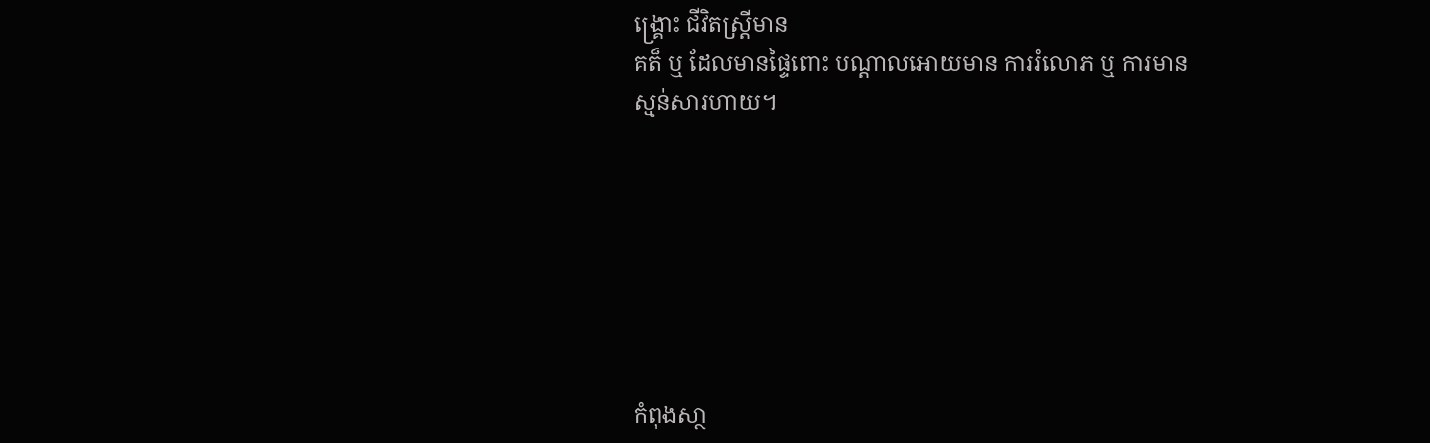ង្រ្គោះ ជីវិតស្រ្តីមាន
គត៏ ឬ ដែលមានផ្ទៃពោះ បណ្តាលអោយមាន ការរំលោភ ឬ ការមាន
ស្មន់សារហាយ។







កំពុងសា្ថ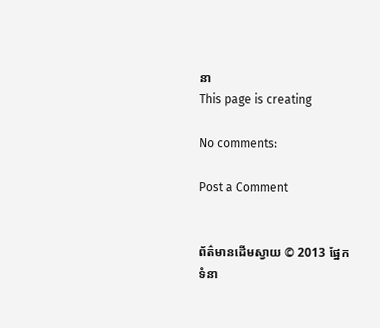នា
This page is creating

No comments:

Post a Comment


ព័ត៌មានដើមស្វាយ © 2013 ផ្នែកទំនា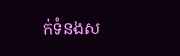ក់ទំនងស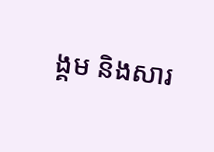ង្គម និងសារ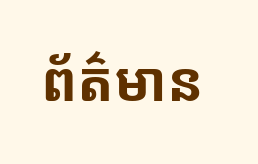ព័ត៌មាន